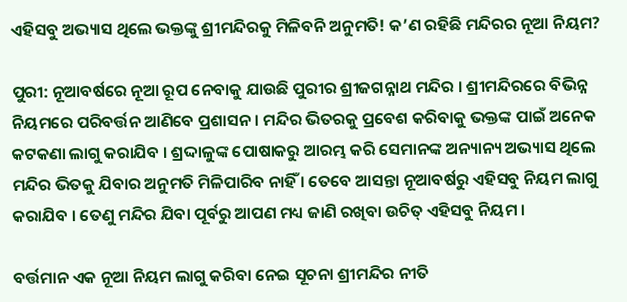ଏହିସବୁ ଅଭ୍ୟାସ ଥିଲେ ଭକ୍ତଙ୍କୁ ଶ୍ରୀମନ୍ଦିରକୁ ମିଳିବନି ଅନୁମତି! କ’ଣ ରହିଛି ମନ୍ଦିରର ନୂଆ ନିୟମ?

ପୁରୀ: ନୂଆବର୍ଷରେ ନୂଆ ରୂପ ନେବାକୁ ଯାଉଛି ପୁରୀର ଶ୍ରୀଜଗନ୍ନାଥ ମନ୍ଦିର । ଶ୍ରୀମନ୍ଦିରରେ ବିଭିନ୍ନ ନିୟମରେ ପରିବର୍ତ୍ତନ ଆଣିବେ ପ୍ରଶାସନ । ମନ୍ଦିର ଭିତରକୁ ପ୍ରବେଶ କରିବାକୁ ଭକ୍ତଙ୍କ ପାଇଁ ଅନେକ କଟକଣା ଲାଗୁ କରାଯିବ । ଶ୍ରଦ୍ଦାଳୁଙ୍କ ପୋଷାକରୁ ଆରମ୍ଭ କରି ସେମାନଙ୍କ ଅନ୍ୟାନ୍ୟ ଅଭ୍ୟାସ ଥିଲେ ମନ୍ଦିର ଭିତକୁ ଯିବାର ଅନୁମତି ମିଳିପାରିବ ନାହିଁ । ତେବେ ଆସନ୍ତା ନୂଆବର୍ଷରୁ ଏହିସବୁ ନିୟମ ଲାଗୁ କରାଯିବ । ତେଣୁ ମନ୍ଦିର ଯିବା ପୂର୍ବରୁ ଆପଣ ମଧ୍ୟ ଜାଣି ରଖିବା ଉଚିତ୍ ଏହିସବୁ ନିୟମ ।

ବର୍ତ୍ତମାନ ଏକ ନୂଆ ନିୟମ ଲାଗୁ କରିବା ନେଇ ସୂଚନା ଶ୍ରୀମନ୍ଦିର ନୀତି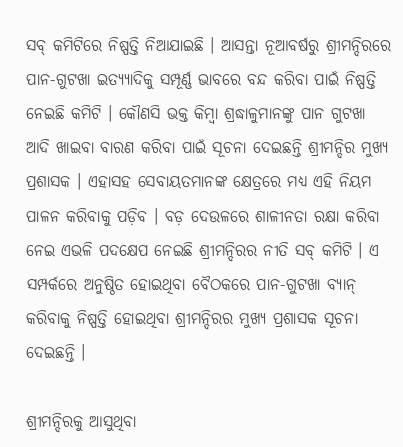ସବ୍ କମିଟିରେ ନିଷ୍ପତ୍ତି ନିଆଯାଇଛି । ଆସନ୍ତା ନୂଆବର୍ଷରୁ ଶ୍ରୀମନ୍ଦିରରେ ପାନ-ଗୁଟଖା ଇତ୍ୟ୍ୟାଦିକୁ ସମ୍ପୂର୍ଣ୍ଣ ଭାବରେ ବନ୍ଦ କରିବା ପାଇଁ ନିଷ୍ପତ୍ତି ନେଇଛି କମିଟି । କୌଣସି ଭକ୍ତ କିମ୍ବା ଶ୍ରଦ୍ଧାଳୁମାନଙ୍କୁ ପାନ ଗୁଟଖା ଆଦି ଖାଇବା ବାରଣ କରିବା ପାଇଁ ସୂଚନା ଦେଇଛନ୍ତି ଶ୍ରୀମନ୍ଦିର ମୁଖ୍ୟ ପ୍ରଶାସକ । ଏହାସହ ସେବାୟତମାନଙ୍କ କ୍ଷେତ୍ରରେ ମଧ୍ୟ ଏହି ନିୟମ ପାଳନ କରିବାକୁ ପଡ଼ିବ । ବଡ଼ ଦେଉଳରେ ଶାଳୀନତା ରକ୍ଷା କରିବା ନେଇ ଏଭଳି ପଦକ୍ଷେପ ନେଇଛି ଶ୍ରୀମନ୍ଦିରର ନୀତି ସବ୍ କମିଟି । ଏ ସମ୍ପର୍କରେ ଅନୁଷ୍ଠିତ ହୋଇଥିବା ବୈଠକରେ ପାନ-ଗୁଟଖା ବ୍ୟାନ୍ କରିବାକୁ ନିଷ୍ପତ୍ତି ହୋଇଥିବା ଶ୍ରୀମନ୍ଦିରର ମୁଖ୍ୟ ପ୍ରଶାସକ ସୂଚନା ଦେଇଛନ୍ତି ।

ଶ୍ରୀମନ୍ଦିରକୁ ଆସୁଥିବା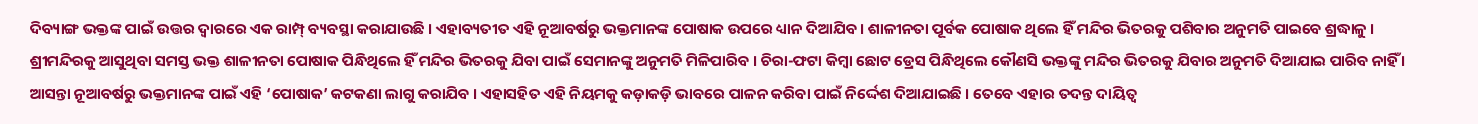ଦିବ୍ୟାଙ୍ଗ ଭକ୍ତଙ୍କ ପାଇଁ ଉତ୍ତର ଦ୍ୱାରରେ ଏକ ରାମ୍ପ୍ ବ୍ୟବସ୍ଥା କରାଯାଉଛି । ଏହାବ୍ୟତୀତ ଏହି ନୂଆବର୍ଷରୁ ଭକ୍ତମାନଙ୍କ ପୋଷାକ ଉପରେ ଧ୍ୟାନ ଦିଆଯିବ । ଶାଳୀନତା ପୂର୍ବକ ପୋଷାକ ଥିଲେ ହିଁ ମନ୍ଦିର ଭିତରକୁ ପଶିବାର ଅନୁମତି ପାଇବେ ଶ୍ରଦ୍ଧାଳୁ । ଶ୍ରୀମନ୍ଦିରକୁ ଆସୁଥିବା ସମସ୍ତ ଭକ୍ତ ଶାଳୀନତା ପୋଷାକ ପିନ୍ଧିଥିଲେ ହିଁ ମନ୍ଦିର ଭିତରକୁ ଯିବା ପାଇଁ ସେମାନଙ୍କୁ ଅନୁମତି ମିଳିପାରିବ । ଚିରା-ଫଟା କିମ୍ବା ଛୋଟ ଡ୍ରେସ ପିନ୍ଧିଥିଲେ କୌଣସି ଭକ୍ତଙ୍କୁ ମନ୍ଦିର ଭିତରକୁ ଯିବାର ଅନୁମତି ଦିଆଯାଇ ପାରିବ ନାହିଁ । ଆସନ୍ତା ନୂଆବର୍ଷରୁ ଭକ୍ତମାନଙ୍କ ପାଇଁ ଏହି ‘ପୋଷାକ’ କଟକଣା ଲାଗୁ କରାଯିବ । ଏହାସହିତ ଏହି ନିୟମକୁ କଡ଼ାକଡ଼ି ଭାବରେ ପାଳନ କରିବା ପାଇଁ ନିର୍ଦ୍ଦେଶ ଦିଆଯାଇଛି । ତେବେ ଏହାର ତଦନ୍ତ ଦାୟିତ୍ୱ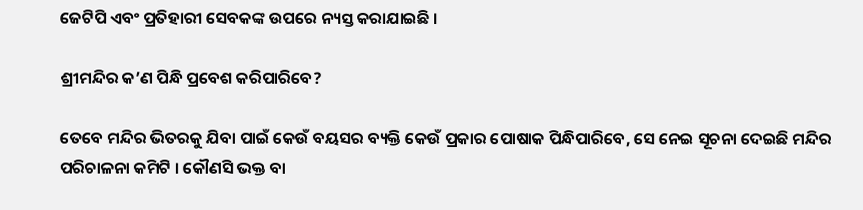ଜେଟିପି ଏବଂ ପ୍ରତିହାରୀ ସେବକଙ୍କ ଉପରେ ନ୍ୟସ୍ତ କରାଯାଇଛି ।

ଶ୍ରୀମନ୍ଦିର କ’ଣ ପିନ୍ଧି ପ୍ରବେଶ କରିପାରିବେ?

ତେବେ ମନ୍ଦିର ଭିତରକୁ ଯିବା ପାଇଁ କେଉଁ ବୟସର ବ୍ୟକ୍ତି କେଉଁ ପ୍ରକାର ପୋଷାକ ପିନ୍ଧିପାରିବେ, ସେ ନେଇ ସୂଚନା ଦେଇଛି ମନ୍ଦିର ପରିଚାଳନା କମିଟି । କୌଣସି ଭକ୍ତ ବା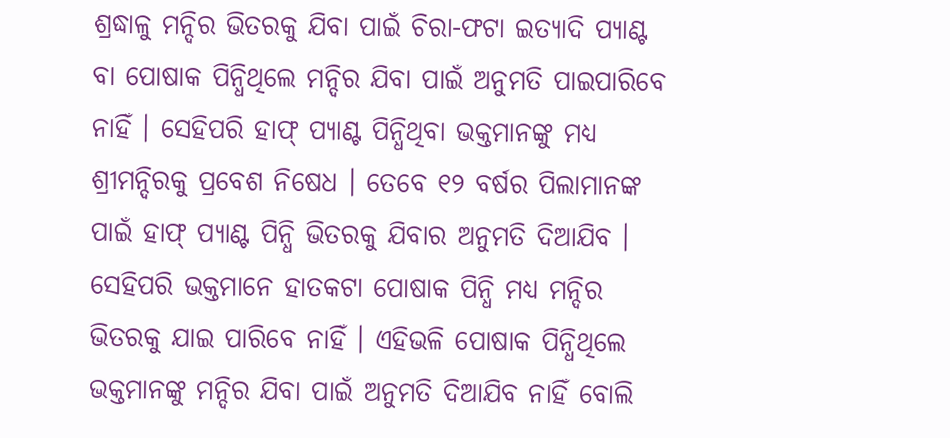ଶ୍ରଦ୍ଧାଳୁ ମନ୍ଦିର ଭିତରକୁ ଯିବା ପାଇଁ ଚିରା-ଫଟା ଇତ୍ୟାଦି ପ୍ୟାଣ୍ଟ ବା ପୋଷାକ ପିନ୍ଧିଥିଲେ ମନ୍ଦିର ଯିବା ପାଇଁ ଅନୁମତି ପାଇପାରିବେ ନାହିଁ । ସେହିପରି ହାଫ୍ ପ୍ୟାଣ୍ଟ ପିନ୍ଧିଥିବା ଭକ୍ତମାନଙ୍କୁ ମଧ୍ୟ ଶ୍ରୀମନ୍ଦିରକୁ ପ୍ରବେଶ ନିଷେଧ । ତେବେ ୧୨ ବର୍ଷର ପିଲାମାନଙ୍କ ପାଇଁ ହାଫ୍ ପ୍ୟାଣ୍ଟ ପିନ୍ଧି ଭିତରକୁ ଯିବାର ଅନୁମତି ଦିଆଯିବ । ସେହିପରି ଭକ୍ତମାନେ ହାତକଟା ପୋଷାକ ପିନ୍ଧି ମଧ୍ୟ ମନ୍ଦିର ଭିତରକୁ ଯାଇ ପାରିବେ ନାହିଁ । ଏହିଭଳି ପୋଷାକ ପିନ୍ଧିଥିଲେ ଭକ୍ତମାନଙ୍କୁ ମନ୍ଦିର ଯିବା ପାଇଁ ଅନୁମତି ଦିଆଯିବ ନାହିଁ ବୋଲି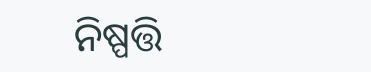ନିଷ୍ପତ୍ତି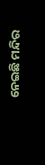ନେଇଛି ମନ୍ଦିର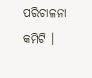ପରିଚାଳନା କମିଟି ।